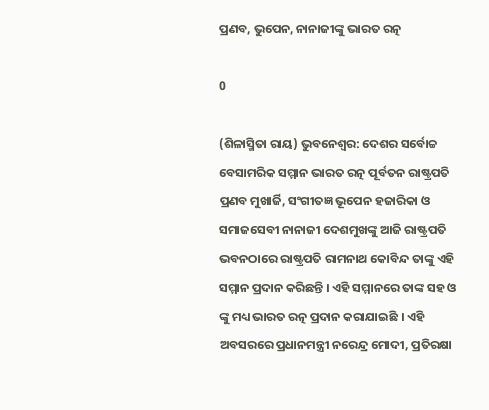ପ୍ରଣବ, ଭୁପେନ, ନାନାଜୀଙ୍କୁ ଭାରତ ରତ୍ନ

0

(ଶିଳାସ୍ମିତା ରାୟ) ଭୁବନେଶ୍ୱର: ଦେଶର ସର୍ବୋଚ୍ଚ ବେସାମରିକ ସମ୍ମାନ ଭାରତ ରତ୍ନ ପୂର୍ବତନ ରାଷ୍ଟ୍ରପତି ପ୍ରଣବ ମୁଖାର୍ଜି, ସଂଗୀତଜ୍ଞ ଭୂପେନ ହଜାରିକା ଓ ସମାଜସେବୀ ନାନାଜୀ ଦେଶମୁଖଙ୍କୁ ଆଜି ରାଷ୍ଟ୍ରପତି ଭବନଠାରେ ରାଷ୍ଟ୍ରପତି ରାମନାଥ କୋବିନ୍ଦ ତାଙ୍କୁ ଏହି ସମ୍ମାନ ପ୍ରଦାନ କରିଛନ୍ତି । ଏହି ସମ୍ମାନରେ ତାଙ୍କ ସହ ଓ ଙ୍କୁ ମଧ୍ୟ ଭାରତ ରତ୍ନ ପ୍ରଦାନ କରାଯାଇଛି । ଏହି ଅବସରରେ ପ୍ରଧାନମନ୍ତ୍ରୀ ନରେନ୍ଦ୍ର ମୋଦୀ, ପ୍ରତିରକ୍ଷା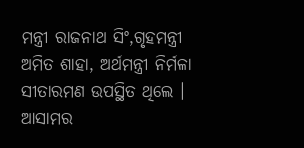ମନ୍ତ୍ରୀ ରାଜନାଥ ସିଂ,ଗୃହମନ୍ତ୍ରୀ ଅମିତ ଶାହା, ଅର୍ଥମନ୍ତ୍ରୀ ନିର୍ମଳା ସୀତାରମଣ ଉପସ୍ଥିତ ଥିଲେ । ଆସାମର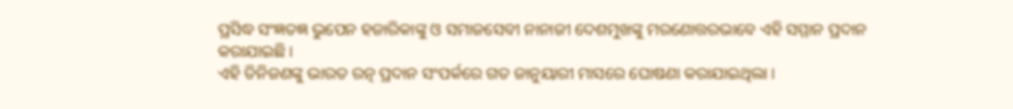ପ୍ରସିଦ୍ଧ ସଂଜ୍ଞତଜ୍ଞ ଭୁପେନ ହଜାରିକାଙ୍କୁ ଓ ସମାଜସେବୀ ନାନାଜୀ ଦେଶମୁଖଙ୍କୁ ମରଣୋତ୍ତରଭାବେ ଏହି ସମ୍ମାନ ପ୍ରଦାନ କରାଯାଇଛି ।
ଏହି ତିନିଜଣଙ୍କୁ ଭାରତ ରତ୍ନ ପ୍ରଦାନ ସଂପର୍କରେ ଗତ ଜାନୁୟାରୀ ମାସରେ ଘୋଷଣା କରାଯାଇଥିଲା ।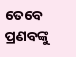ତେବେ ପ୍ରଣବଙ୍କୁ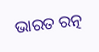ଭାରତ ରତ୍ନ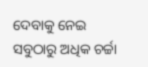ଦେବାକୁ ନେଇ ସବୁଠାରୁ ଅଧିକ ଚର୍ଚ୍ଚା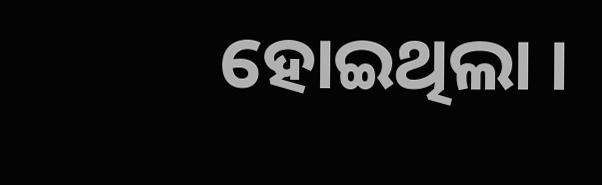ହୋଇଥିଲା ।